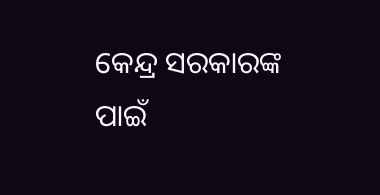କେନ୍ଦ୍ର ସରକାରଙ୍କ ପାଇଁ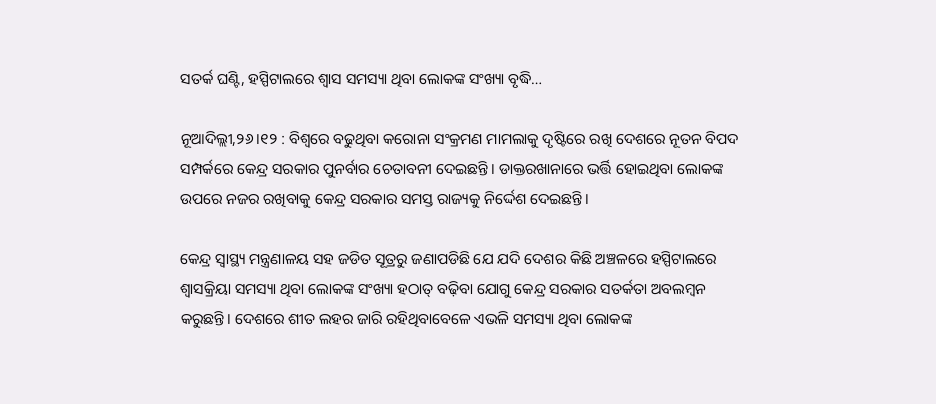ସତର୍କ ଘଣ୍ଟି, ହସ୍ପିଟାଲରେ ଶ୍ୱାସ ସମସ୍ୟା ଥିବା ଲୋକଙ୍କ ସଂଖ୍ୟା ବୃଦ୍ଧି…

ନୂଆଦିଲ୍ଲୀ,୨୬।୧୨ : ବିଶ୍ୱରେ ବଢୁଥିବା କରୋନା ସଂକ୍ରମଣ ମାମଲାକୁ ଦୃଷ୍ଟିରେ ରଖି ଦେଶରେ ନୂତନ ବିପଦ ସମ୍ପର୍କରେ କେନ୍ଦ୍ର ସରକାର ପୁନର୍ବାର ଚେତାବନୀ ଦେଇଛନ୍ତି। ଡାକ୍ତରଖାନାରେ ଭର୍ତ୍ତି ହୋଇଥିବା ଲୋକଙ୍କ ଉପରେ ନଜର ରଖିବାକୁ କେନ୍ଦ୍ର ସରକାର ସମସ୍ତ ରାଜ୍ୟକୁ ନିର୍ଦ୍ଦେଶ ଦେଇଛନ୍ତି।

କେନ୍ଦ୍ର ସ୍ବାସ୍ଥ୍ୟ ମନ୍ତ୍ରଣାଳୟ ସହ ଜଡିତ ସୂତ୍ରରୁ ଜଣାପଡିଛି ଯେ ଯଦି ଦେଶର କିଛି ଅଞ୍ଚଳରେ ହସ୍ପିଟାଲରେ ଶ୍ୱାସକ୍ରିୟା ସମସ୍ୟା ଥିବା ଲୋକଙ୍କ ସଂଖ୍ୟା ହଠାତ୍‌ ବଢ଼ିବା ଯୋଗୁ କେନ୍ଦ୍ର ସରକାର ସତର୍କତା ଅବଲମ୍ବନ କରୁଛନ୍ତି। ଦେଶରେ ଶୀତ ଲହର ଜାରି ରହିଥିବାବେଳେ ଏଭଳି ସମସ୍ୟା ଥିବା ଲୋକଙ୍କ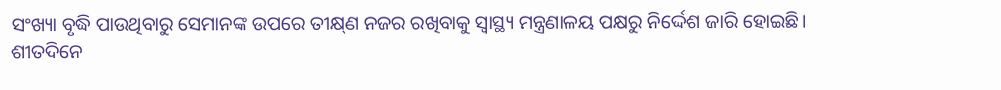ସଂଖ୍ୟା ବୃଦ୍ଧି ପାଉଥିବାରୁ ସେମାନଙ୍କ ଉପରେ ତୀକ୍ଷ୍‌ଣ ନଜର ରଖିବାକୁ ସ୍ବାସ୍ଥ୍ୟ ମନ୍ତ୍ରଣାଳୟ ପକ୍ଷରୁ ନିର୍ଦ୍ଦେଶ ଜାରି ହୋଇଛି।
ଶୀତଦିନେ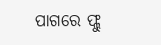ପାଗରେ ଫ୍ଲୁ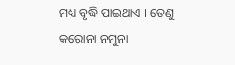ମଧ୍ୟ ବୃଦ୍ଧି ପାଇଥାଏ । ତେଣୁ କରୋନା ନମୁନା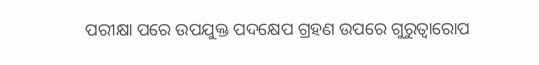ପରୀକ୍ଷା ପରେ ଉପଯୁକ୍ତ ପଦକ୍ଷେପ ଗ୍ରହଣ ଉପରେ ଗୁରୁତ୍ୱାରୋପ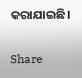କରାଯାଇଛି।

Share